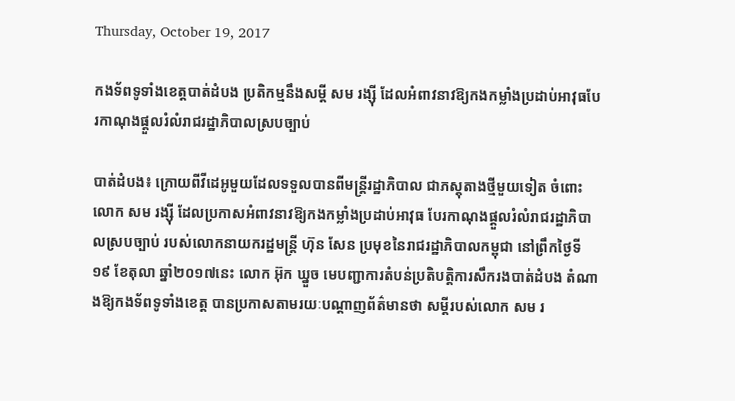Thursday, October 19, 2017

កងទ័ពទូទាំងខេត្តបាត់ដំបង ប្រតិកម្មនឹងសម្តី សម រង្ស៊ី ដែលអំពាវនាវឱ្យកងកម្លាំងប្រដាប់អាវុធបែរកាណុងផ្តួលរំលំរាជរដ្ឋាភិបាលស្របច្បាប់

បាត់ដំបង៖ ក្រោយពីវីដេអូមួយដែលទទួលបានពីមន្រ្តីរដ្ឋាភិបាល ជាភស្តុតាងថ្មីមួយទៀត ចំពោះលោក សម រង្ស៊ី ដែលប្រកាសអំពាវនាវឱ្យកងកម្លាំងប្រដាប់អាវុធ បែរកាណុងផ្តួលរំលំរាជរដ្ឋាភិបាលស្របច្បាប់ របស់លោកនាយករដ្ឋមន្រ្ដី ហ៊ុន សែន ប្រមុខនៃរាជរដ្ឋាភិបាលកម្ពុជា នៅព្រឹកថ្ងៃទី១៩ ខែតុលា ឆ្នាំ២០១៧នេះ លោក អ៊ុក ឃ្នួច មេបញ្ជាការតំបន់ប្រតិបត្តិការសឹករងបាត់ដំបង តំណាងឱ្យកងទ័ពទូទាំងខេត្ត បានប្រកាសតាមរយៈបណ្តាញព័ត៌មានថា សម្តីរបស់លោក សម រ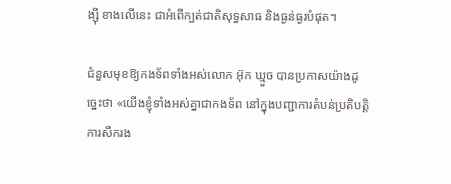ង្ស៊ី ខាងលើនេះ ជាអំពើក្បត់ជាតិសុទ្ធសាធ និងធ្ងន់ធ្ងរបំផុត។

ជំនួសមុខឱ្យកងទ័ពទាំងអស់លោក អ៊ុក ឃ្មួច បានប្រកាសយ៉ាងដូច្នេះថា «យើងខ្ញុំទាំងអស់គ្នាជាកងទ័ព នៅក្នុងបញ្ជាការតំបន់ប្រតិបត្តិការសឹករង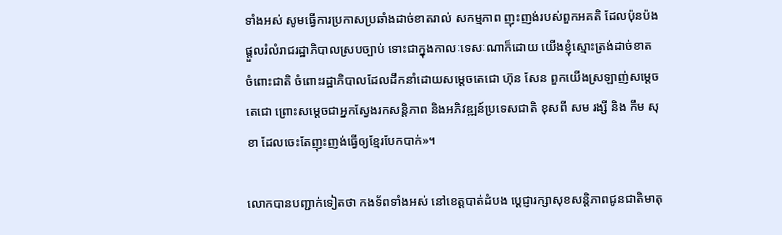ទាំងអស់ សូមធ្វើការប្រកាសប្រឆាំងដាច់ខាតរាល់ សកម្មភាព ញុះញង់របស់ពួកអគតិ ដែលប៉ុនប៉ងផ្តួលរំលំរាជរដ្ឋាភិបាលស្របច្បាប់ ទោះជាក្នុងកាលៈទេសៈណាក៏ដោយ យើងខ្ញុំស្មោះត្រង់ដាច់ខាត ចំពោះជាតិ ចំពោះរដ្ឋាភិបាលដែលដឹកនាំដោយសម្តេចតេជោ ហ៊ុន សែន ពួកយើងស្រឡាញ់សម្តេចតេជោ ព្រោះសម្តេចជាអ្នកស្វែងរកសន្តិភាព និងអភិវឌ្ឍន៍ប្រទេសជាតិ ខុសពី សម រង្សី និង កឹម សុខា ដែលចេះតែញុះញង់ធ្វើឲ្យខ្មែរបែកបាក់»។

លោកបានបញ្ជាក់ទៀតថា កងទ័ពទាំងអស់ នៅខេត្តបាត់ដំបង ប្តេជ្ញារក្សាសុខសន្តិភាពជូនជាតិមាតុ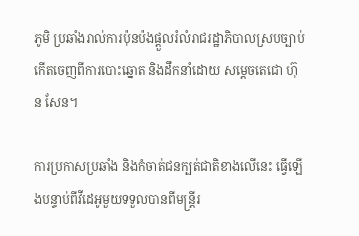ភូមិ ប្រឆាំងរាល់ការប៉ុនប៉ងផ្តួលរំលំរាជរដ្ឋាភិបាលស្របច្បាប់ កើតចេញពីការបោះឆ្នោត និងដឹកនាំដោយ សម្តេចតេជោ ហ៊ុន សែន។

ការប្រកាសប្រឆាំង និងកំចាត់ជនក្បត់ជាតិខាងលើនេះ ធ្វើឡើងបន្ទាប់ពីវីដេអូមួយទទួលបានពីមន្រ្តីរ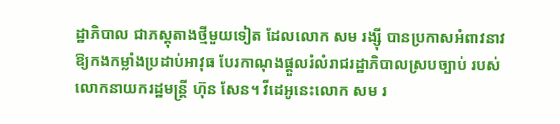ដ្ឋាភិបាល ជាភស្តុតាងថ្មីមួយទៀត ដែលលោក សម រង្ស៊ី បានប្រកាសអំពាវនាវឱ្យកងកម្លាំងប្រដាប់អាវុធ បែរកាណុងផ្តួលរំលំរាជរដ្ឋាភិបាលស្របច្បាប់ របស់លោកនាយករដ្ឋមន្រ្ដី ហ៊ុន សែន។ វីដេអូនេះលោក សម រ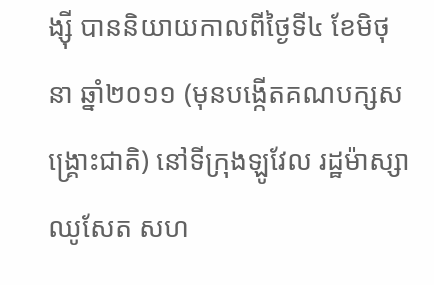ង្ស៊ី បាននិយាយកាលពីថ្ងៃទី៤ ខែមិថុនា ឆ្នាំ២០១១ (មុនបង្កើតគណបក្សសង្រ្គោះជាតិ) នៅទីក្រុងឡូវែល រដ្ឋម៉ាស្សាឈូសែត សហ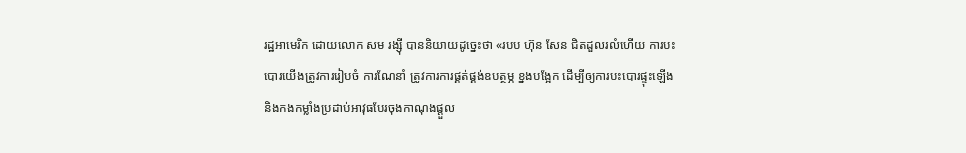រដ្ឋអាមេរិក ដោយលោក សម រង្ស៊ី បាននិយាយដូច្នេះថា «របប ហ៊ុន សែន ជិតដួលរលំហើយ ការបះបោរយើងត្រូវការរៀបចំ ការណែនាំ ត្រូវការការផ្គត់ផ្គង់ឧបត្ថម្ភ ខ្នងបង្អែក ដើម្បីឲ្យការបះបោរផ្ទុះឡើង និងកងកម្លាំងប្រដាប់អាវុធបែរចុងកាណុងផ្តួល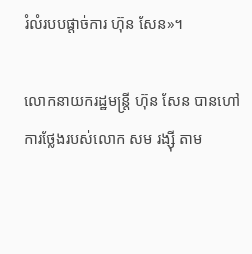រំលំរបបផ្តាច់ការ ហ៊ុន សែន»។

លោកនាយករដ្ឋមន្រ្ដី ហ៊ុន សែន បានហៅការថ្លែងរបស់លោក សម រង្ស៊ី តាម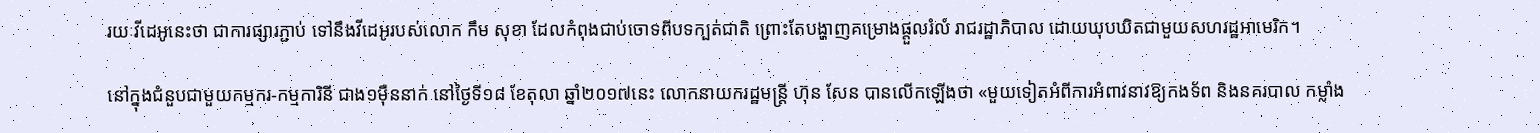រយៈវីដេអូនេះថា ជាការផ្សារភ្ជាប់ ទៅនឹងវីដេអូរបស់លោក កឹម សុខា ដែលកំពុងជាប់ចោទពីបទក្បត់ជាតិ ព្រោះតែបង្ហាញគម្រោងផ្តួលរំលំ រាជរដ្ឋាភិបាល ដោយឃុបឃិតជាមួយសហរដ្ឋអាមេរិក។

នៅក្នុងជំនួបជាមួយកម្មករ-កម្មការិនី ជាង១ម៉ឺននាក់ នៅថ្ងៃទី១៨ ខែតុលា ឆ្នាំ២០១៧នេះ លោកនាយករដ្ឋមន្រ្ដី ហ៊ុន សែន បានលើកឡើងថា «មួយទៀតអំពីការអំពាវនាវឱ្យកងទ័ព និងនគរបាល កម្លាំង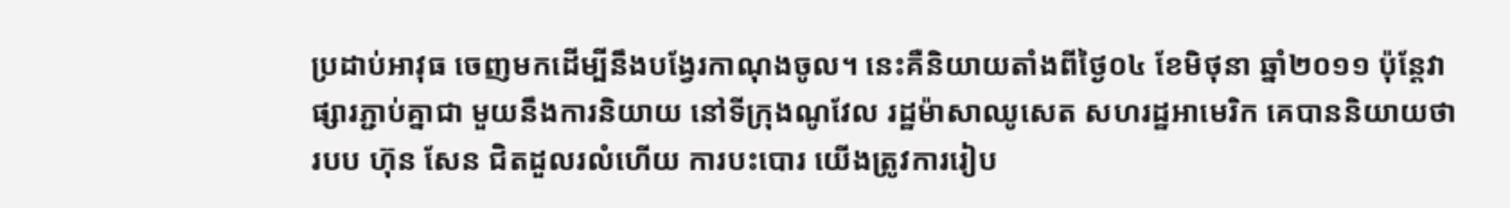ប្រដាប់អាវុធ ចេញមកដើម្បីនឹងបង្វែរកាណុងចូល។ នេះគឺនិយាយតាំងពីថ្ងៃ០៤ ខែមិថុនា ឆ្នាំ២០១១ ប៉ុន្តែវាផ្សារភ្ជាប់គ្នាជា មួយនឹងការនិយាយ នៅទីក្រុងណូវែល រដ្ឋម៉ាសាឈូសេត សហរដ្ឋអាមេរិក គេបាននិយាយថា របប ហ៊ុន សែន ជិតដួលរលំហើយ ការបះបោរ យើងត្រូវការរៀប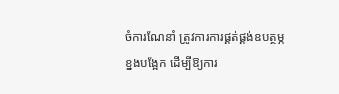ចំការណែនាំ ត្រូវការការផ្គត់ផ្គង់ឧបត្ថម្ភ ខ្នងបង្អែក ដើម្បីឱ្យការ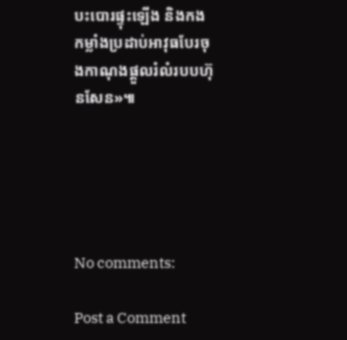បះបោរផ្ទុះឡើង និងកងកម្លាំងប្រដាប់អាវុធបែរចុងកាណុងផ្តួលរំលំរបបហ៊ុនសែន»៕





No comments:

Post a Comment